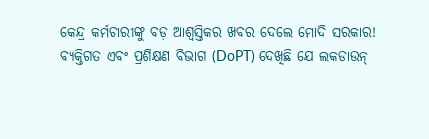କେନ୍ଦ୍ର କର୍ମଚାରୀଙ୍କୁ ବଡ଼ ଆଶ୍ୱସ୍ତିକର ଖବର ଦେଲେ ମୋଦି ସରକାର!
ବ୍ୟକ୍ତିଗତ ଏବଂ ପ୍ରଶିକ୍ଷଣ ବିଭାଗ (DoPT) ଦେଖିଛି ଯେ ଲକଡାଉନ୍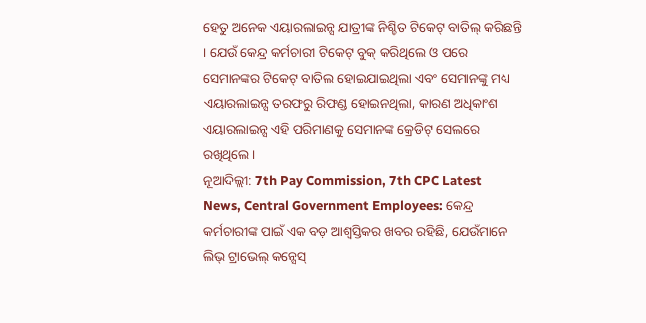ହେତୁ ଅନେକ ଏୟାରଲାଇନ୍ସ ଯାତ୍ରୀଙ୍କ ନିଶ୍ଚିତ ଟିକେଟ୍ ବାତିଲ୍ କରିଛନ୍ତି । ଯେଉଁ କେନ୍ଦ୍ର କର୍ମଚାରୀ ଟିକେଟ୍ ବୁକ୍ କରିଥିଲେ ଓ ପରେ ସେମାନଙ୍କର ଟିକେଟ୍ ବାତିଲ ହୋଇଯାଇଥିଲା ଏବଂ ସେମାନଙ୍କୁ ମଧ୍ୟ ଏୟାରଲାଇନ୍ସ ତରଫରୁ ରିଫଣ୍ଡ ହୋଇନଥିଲା, କାରଣ ଅଧିକାଂଶ ଏୟାରଲାଇନ୍ସ ଏହି ପରିମାଣକୁ ସେମାନଙ୍କ କ୍ରେଡିଟ୍ ସେଲରେ ରଖିଥିଲେ ।
ନୂଆଦିଲ୍ଲୀ: 7th Pay Commission, 7th CPC Latest News, Central Government Employees: କେନ୍ଦ୍ର କର୍ମଚାରୀଙ୍କ ପାଇଁ ଏକ ବଡ଼ ଆଶ୍ୱସ୍ତିକର ଖବର ରହିଛି, ଯେଉଁମାନେ ଲିଭ୍ ଟ୍ରାଭେଲ୍ କନ୍ସେସ୍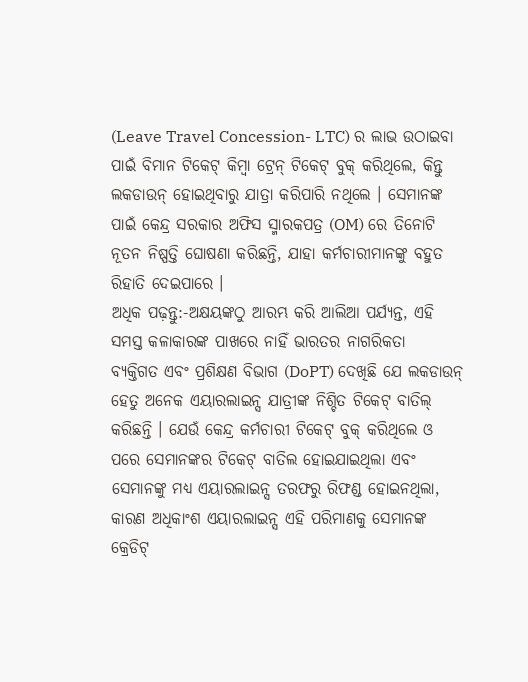(Leave Travel Concession- LTC) ର ଲାଭ ଉଠାଇବା ପାଇଁ ବିମାନ ଟିକେଟ୍ କିମ୍ବା ଟ୍ରେନ୍ ଟିକେଟ୍ ବୁକ୍ କରିଥିଲେ, କିନ୍ତୁ ଲକଡାଉନ୍ ହୋଇଥିବାରୁ ଯାତ୍ରା କରିପାରି ନଥିଲେ । ସେମାନଙ୍କ ପାଇଁ କେନ୍ଦ୍ର ସରକାର ଅଫିସ ସ୍ମାରକପତ୍ର (OM) ରେ ତିନୋଟି ନୂତନ ନିଷ୍ପତ୍ତି ଘୋଷଣା କରିଛନ୍ତି, ଯାହା କର୍ମଚାରୀମାନଙ୍କୁ ବହୁତ ରିହାତି ଦେଇପାରେ ।
ଅଧିକ ପଢ଼ନ୍ତୁ:-ଅକ୍ଷୟଙ୍କଠୁ ଆରମ୍ଭ କରି ଆଲିଆ ପର୍ଯ୍ୟନ୍ତ, ଏହି ସମସ୍ତ କଳାକାରଙ୍କ ପାଖରେ ନାହିଁ ଭାରତର ନାଗରିକତା
ବ୍ୟକ୍ତିଗତ ଏବଂ ପ୍ରଶିକ୍ଷଣ ବିଭାଗ (DoPT) ଦେଖିଛି ଯେ ଲକଡାଉନ୍ ହେତୁ ଅନେକ ଏୟାରଲାଇନ୍ସ ଯାତ୍ରୀଙ୍କ ନିଶ୍ଚିତ ଟିକେଟ୍ ବାତିଲ୍ କରିଛନ୍ତି । ଯେଉଁ କେନ୍ଦ୍ର କର୍ମଚାରୀ ଟିକେଟ୍ ବୁକ୍ କରିଥିଲେ ଓ ପରେ ସେମାନଙ୍କର ଟିକେଟ୍ ବାତିଲ ହୋଇଯାଇଥିଲା ଏବଂ ସେମାନଙ୍କୁ ମଧ୍ୟ ଏୟାରଲାଇନ୍ସ ତରଫରୁ ରିଫଣ୍ଡ ହୋଇନଥିଲା, କାରଣ ଅଧିକାଂଶ ଏୟାରଲାଇନ୍ସ ଏହି ପରିମାଣକୁ ସେମାନଙ୍କ କ୍ରେଡିଟ୍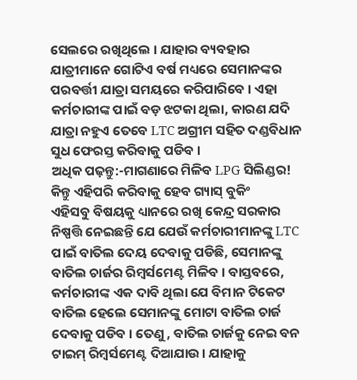ସେଲରେ ରଖିଥିଲେ । ଯାହାର ବ୍ୟବହାର ଯାତ୍ରୀମାନେ ଗୋଟିଏ ବର୍ଷ ମଧ୍ୟରେ ସେମାନଙ୍କର ପରବର୍ତ୍ତୀ ଯାତ୍ରା ସମୟରେ କରିପାରିବେ । ଏହା କର୍ମଚାରୀଙ୍କ ପାଇଁ ବଡ଼ ଝଟକା ଥିଲା, କାରଣ ଯଦି ଯାତ୍ରା ନହୁଏ ତେବେ LTC ଅଗ୍ରୀମ ସହିତ ଦଣ୍ଡବିଧାନ ସୁଧ ଫେରସ୍ତ କରିବାକୁ ପଡିବ ।
ଅଧିକ ପଢ଼ନ୍ତୁ:-ମାଗଣାରେ ମିଳିବ LPG ସିଲିଣ୍ଡର! କିନ୍ତୁ ଏହିପରି କରିବାକୁ ହେବ ଗ୍ୟାସ୍ ବୁକିଂ
ଏହିସବୁ ବିଷୟକୁ ଧ୍ୟାନରେ ରଖି କେନ୍ଦ୍ର ସରକାର ନିଷ୍ପତ୍ତି ନେଇଛନ୍ତି ଯେ ଯେଉଁ କର୍ମଚାରୀମାନଙ୍କୁ LTC ପାଇଁ ବାତିଲ ଦେୟ ଦେବାକୁ ପଡିଛି, ସେମାନଙ୍କୁ ବାତିଲ ଚାର୍ଜର ରିମ୍ୱର୍ସମେଣ୍ଟ ମିଳିବ । ବାସ୍ତବରେ, କର୍ମଚାରୀଙ୍କ ଏକ ଦାବି ଥିଲା ଯେ ବିମାନ ଟିକେଟ ବାତିଲ ହେଲେ ସେମାନଙ୍କୁ ମୋଟା ବାତିଲ ଚାର୍ଜ ଦେବାକୁ ପଡିବ । ତେଣୁ, ବାତିଲ ଚାର୍ଜକୁ ନେଇ ବନ ଟାଇମ୍ ରିମ୍ୱର୍ସମେଣ୍ଟ ଦିଆଯାଉ । ଯାହାକୁ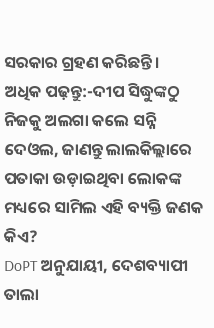ସରକାର ଗ୍ରହଣ କରିଛନ୍ତି ।
ଅଧିକ ପଢ଼ନ୍ତୁ:-ଦୀପ ସିଦ୍ଧୁଙ୍କଠୁ ନିଜକୁ ଅଲଗା କଲେ ସନ୍ନି ଦେଓଲ, ଜାଣନ୍ତୁ ଲାଲକିଲ୍ଲାରେ ପତାକା ଉଡ଼ାଇଥିବା ଲୋକଙ୍କ ମଧ୍ୟରେ ସାମିଲ ଏହି ବ୍ୟକ୍ତି ଜଣକ କିଏ?
DoPT ଅନୁଯାୟୀ, ଦେଶବ୍ୟାପୀ ତାଲା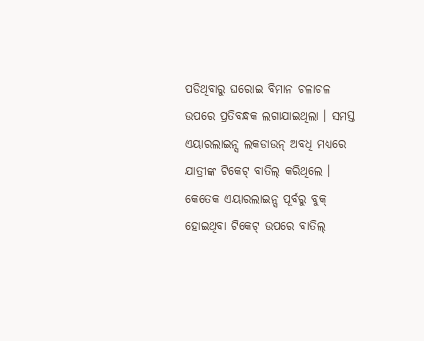ପଡିଥିବାରୁ ଘରୋଇ ବିମାନ ଚଳାଚଳ ଉପରେ ପ୍ରତିବନ୍ଧକ ଲଗାଯାଇଥିଲା । ସମସ୍ତ ଏୟାରଲାଇନ୍ସ ଲକଡାଉନ୍ ଅବଧି ମଧ୍ୟରେ ଯାତ୍ରୀଙ୍କ ଟିକେଟ୍ ବାତିଲ୍ କରିଥିଲେ । କେତେକ ଏୟାରଲାଇନ୍ସ ପୂର୍ବରୁ ବୁକ୍ ହୋଇଥିବା ଟିକେଟ୍ ଉପରେ ବାତିଲ୍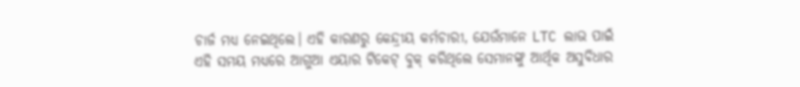ଚାର୍ଜ ମଧ୍ୟ ନେଇଥିଲେ। ଏହି କାରଣରୁ କେନ୍ଦ୍ରୀୟ କର୍ମଚାରୀ, ଯେଉଁମାନେ LTC ଲାଭ ପାଇଁ ଏହି ସମୟ ମଧ୍ୟରେ ଆଗୁଆ ଏୟାର ଟିକେଟ୍ ବୁକ୍ କରିଥିଲେ ସେମାନଙ୍କୁ ଆର୍ଥିକ ଅସୁବିଧାର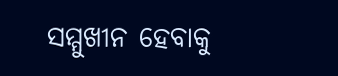ସମ୍ମୁଖୀନ ହେବାକୁ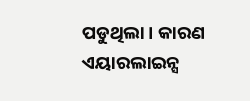ପଡୁଥିଲା । କାରଣ ଏୟାରଲାଇନ୍ସ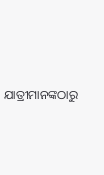ଯାତ୍ରୀମାନଙ୍କଠାରୁ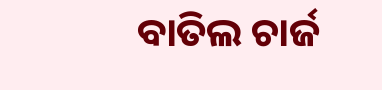ବାତିଲ ଚାର୍ଜ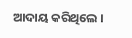ଆଦାୟ କରିଥିଲେ ।